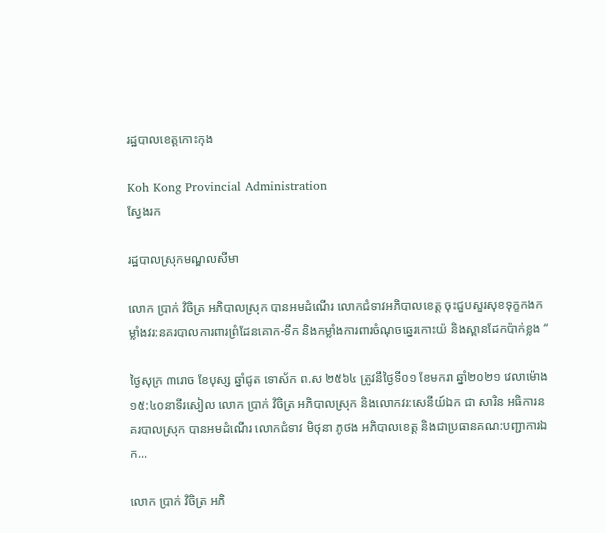រដ្ឋបាលខេត្តកោះកុង

Koh Kong Provincial Administration
ស្វែងរក

រដ្ឋបាលស្រុកមណ្ឌលសីមា

លោក ប្រាក់ វិចិត្រ អភិបាលស្រុក បានអមដំណើរ លោកជំទាវអភិបាលខេត្ត ចុះជួបសួរសុខទុក្ខកងកម្លាំងវរ:នគរបាលការពារព្រំដែនគោក-ទឹក និងកម្លាំងការពារចំណុចឆ្នេរកោះយ៉ និងស្ពានដែកប៉ាក់ខ្លង “

ថ្ងៃសុក្រ ៣រោច ខែបុស្ស ឆ្នាំជូត ទោស័ក ព.ស ២៥៦៤ ត្រូវនឹថ្ងៃទី០១ ខែមករា ឆ្នាំ២០២១ វេលាម៉ោង ១៥:៤០នាទីរសៀល លោក ប្រាក់ វិចិត្រ អភិបាលស្រុក និងលោកវរ:សេនីយ៍ឯក ជា សារិន អធិការនគរបាលស្រុក បានអមដំណើរ លោកជំទាវ មិថុនា ភូថង អភិបាលខេត្ត និងជាប្រធានគណ:បញ្ជាការឯក...

លោក ប្រាក់ វិចិត្រ អភិ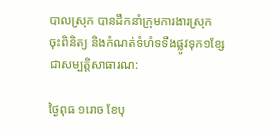បាលស្រុក បានដឹកនាំក្រុមការងារស្រុក ចុះពិនិត្យ និងកំណត់ទំហំទទឹងផ្លូវទុក១ខ្សែជាសម្បតិ្តសាធារណ:

ថ្ងៃពុធ ១រោច ខែបុ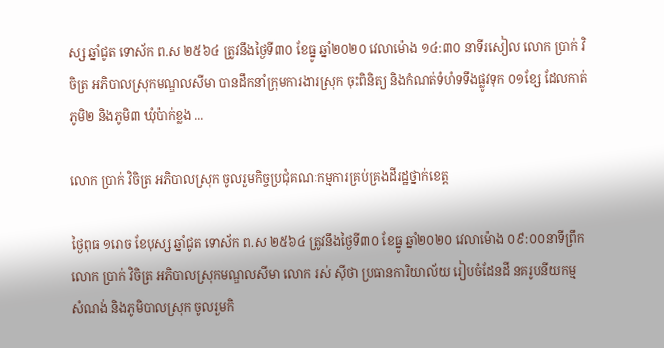ស្ស ឆ្នាំជូត ទោស័ក ព.ស ២៥៦៤ ត្រូវនឹងថ្ងៃទី៣០ ខែធ្នូ ឆ្នាំ២០២០ វេលាម៉ោង ១៤:៣០ នាទីរសៀល លោក ប្រាក់ វិចិត្រ អភិបាលស្រុកមណ្ឌលសីមា បានដឹកនាំក្រុមការងារស្រុក ចុះពិនិត្យ និងកំណត់ទំហំទទឹងផ្លូវទុក ០១ខ្សែ ដែលកាត់ភូមិ២ និងភូមិ៣ ឃុំប៉ាក់ខ្លង ...

លោក ប្រាក់ វិចិត្រ អភិបាលស្រុក ចូលរួមកិច្ចប្រជុំគណៈកម្មការគ្រប់គ្រងដីរដ្ឋថ្នាក់ខេត្ត

ថ្ងៃពុធ ១រោច ខែបុស្ស ឆ្នាំជូត ទោស័ក ព.ស ២៥៦៤ ត្រូវនឹងថ្ងៃទី៣០ ខែធ្នូ ឆ្នាំ២០២០ វេលាម៉ោង ០៩:០០នាទីព្រឹក លោក ប្រាក់ វិចិត្រ អភិបាលស្រុកមណ្ឌលសីមា លោក រស់ ស៊ីថា ប្រធានការិយាល័យ រៀបចំដែនដី នគរូបនីយកម្ម សំណង់ និងភូមិបាលស្រុក ចូលរួមកិ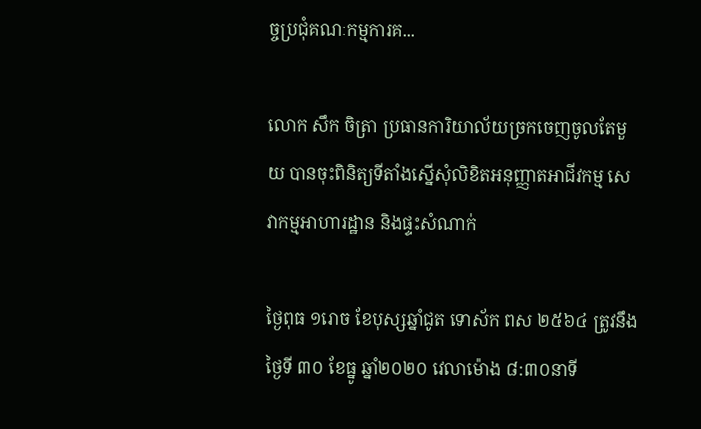ច្ចប្រជុំគណៈកម្មការគ...

លោក សឹក ចិត្រា ប្រធានការិយាល័យច្រកចេញចូលតែមួយ បានចុះពិនិត្យទីតាំងស្នើសុំលិខិតអនុញ្ញាតអាជីវកម្ម សេវាកម្មអាហារដ្ឋាន និងផ្ទះសំណាក់

ថ្ងៃពុធ ១រោច ខែបុស្សឆ្នាំជូត ទោស័ក ពស ២៥៦៤ ត្រូវនឹងថ្ងៃទី ៣០ ខែធ្នូ ឆ្នាំ២០២០ វេលាម៉ោង ៨:៣០នាទី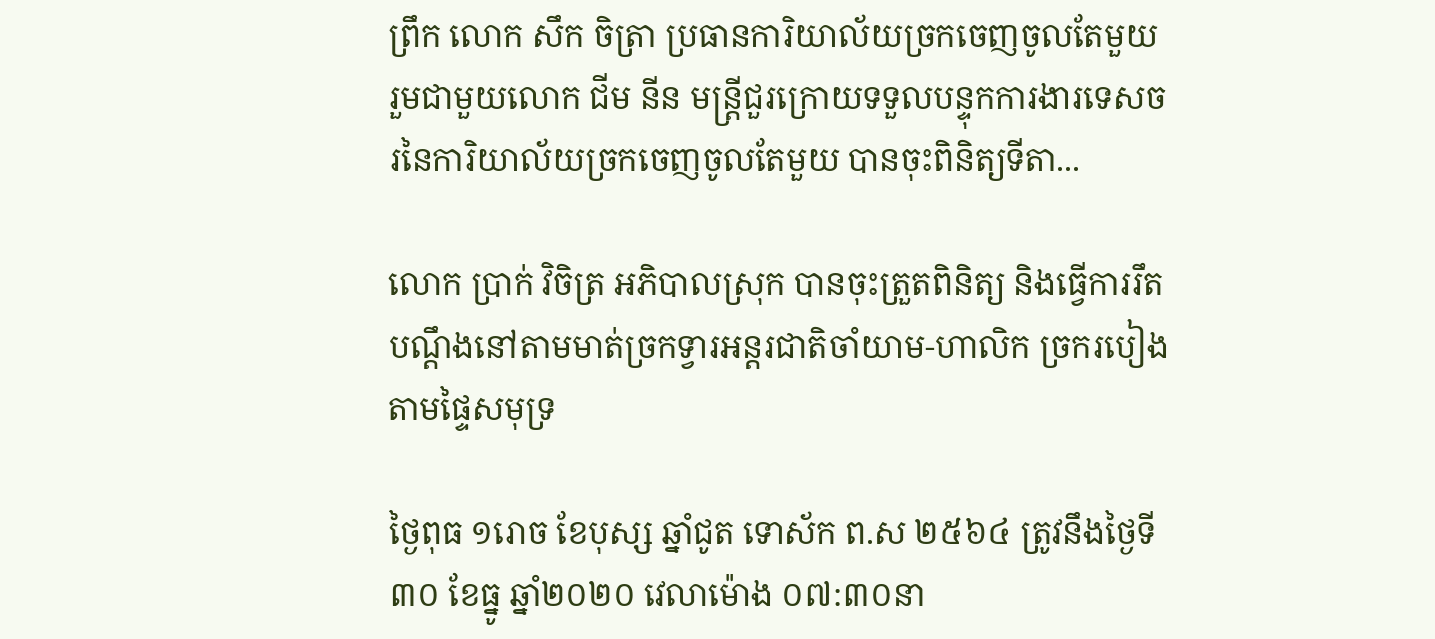ព្រឹក លោក សឹក ចិត្រា ប្រធានការិយាល័យច្រកចេញចូលតែមួយ រួមជាមួយលោក ជីម នីន មន្ត្រីជួរក្រោយទទួលបន្ទុកការងារទេសចរនៃការិយាល័យច្រកចេញចូលតែមួយ បានចុះពិនិត្យទីតា...

លោក ប្រាក់ វិចិត្រ អភិបាលស្រុក បានចុះត្រួតពិនិត្យ និងធ្វើការរឹត បណ្តឹងនៅតាមមាត់ច្រកទ្វារអន្តរជាតិចាំយាម-ហាលិក ច្រករបៀងតាមផ្ទៃសមុទ្រ

ថ្ងៃពុធ ១រោច ខែបុស្ស ឆ្នាំជូត ទោស័ក ព.ស ២៥៦៤ ត្រូវនឹងថ្ងៃទី៣០ ខែធ្នូ ឆ្នាំ២០២០ វេលាម៉ោង ០៧:៣០នា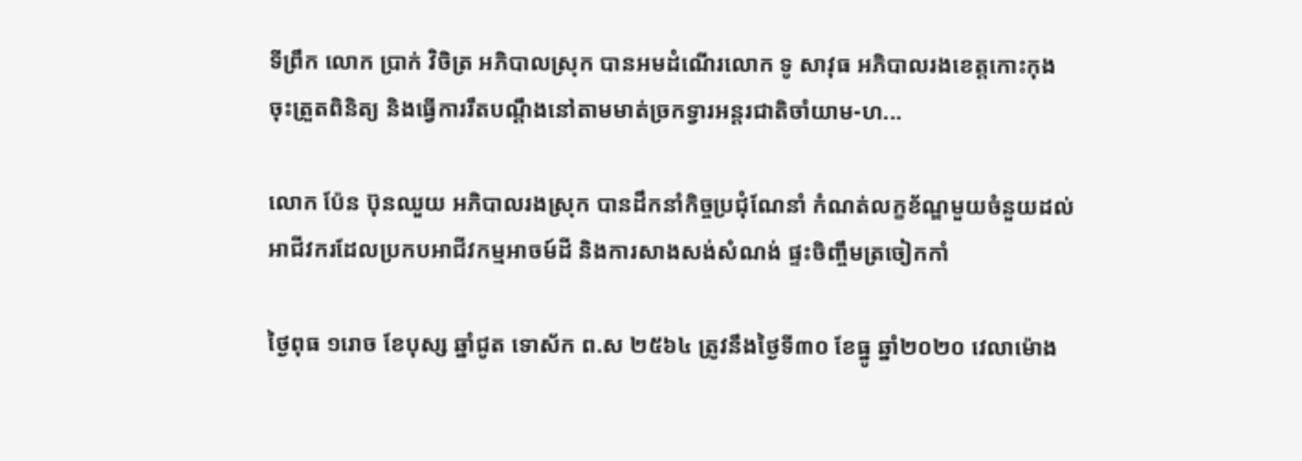ទីព្រឹក លោក ប្រាក់ វិចិត្រ អភិបាលស្រុក បានអមដំណើរលោក ទូ សាវុធ អភិបាលរងខេត្តកោះកុង ចុះត្រួតពិនិត្យ និងធ្វើការរឹតបណ្តឹងនៅតាមមាត់ច្រកទ្វារអន្តរជាតិចាំយាម-ហ...

លោក ប៉ែន ប៊ុនឈួយ អភិបាលរងស្រុក បានដឹកនាំកិច្ចប្រជុំណែនាំ កំណត់លក្ខខ័ណ្ឌមួយចំនួយដល់អាជីវករដែលប្រកបអាជីវកម្មអាចម៍ដី និងការសាងសង់សំណង់ ផ្ទះចិញ្ចឹមត្រចៀកកាំ

ថ្ងៃពុធ ១រោច ខែបុស្ស ឆ្នាំជូត ទោស័ក ព.ស ២៥៦៤ ត្រូវនឹងថ្ងៃទី៣០ ខែធ្នូ ឆ្នាំ២០២០ វេលាម៉ោង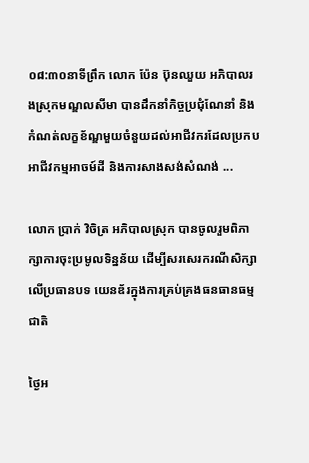០៨:៣០នាទីព្រឹក លោក ប៉ែន ប៊ុនឈួយ អភិបាលរងស្រុកមណ្ឌលសីមា បានដឹកនាំកិច្ចប្រជុំណែនាំ និងកំណត់លក្ខខ័ណ្ឌមួយចំនួយដល់អាជីវករដែលប្រកបអាជីវកម្មអាចម៍ដី និងការសាងសង់សំណង់ ...

លោក ប្រាក់ វិចិត្រ អភិបាលស្រុក បានចូលរួមពិភាក្សាការចុះប្រមូលទិន្នន័យ ដេីម្បីសរសេរករណីសិក្សាលេីប្រធានបទ យេនឌ័រក្នុងការគ្រប់គ្រងធនធានធម្មជាតិ

ថ្ងៃអ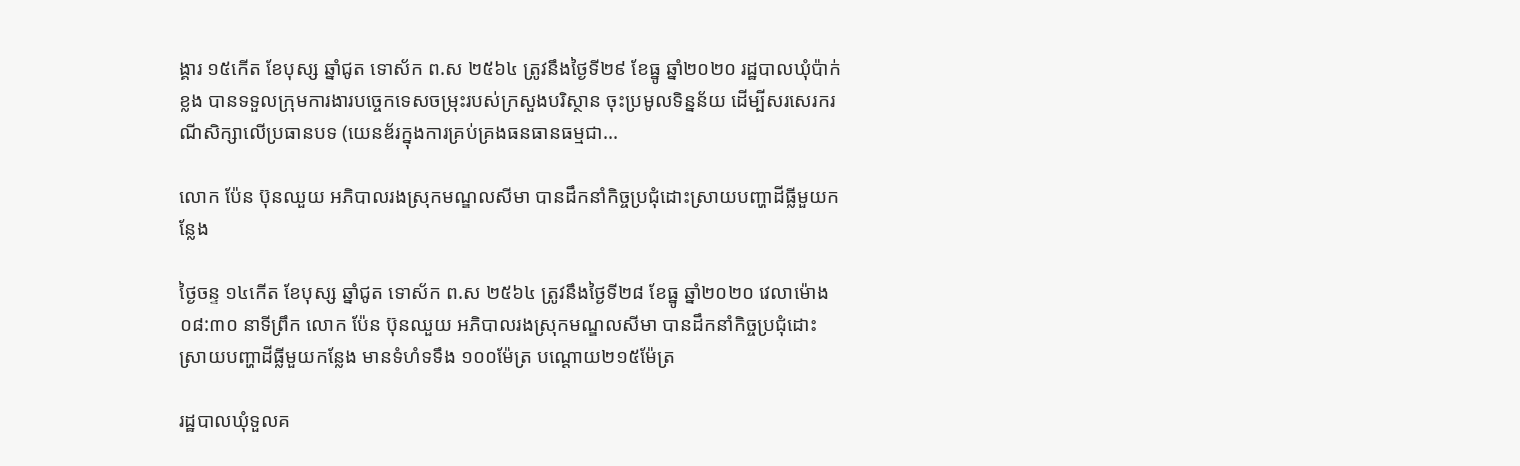ង្គារ ១៥កើត ខែបុស្ស ឆ្នាំជូត ទោស័ក ព.ស ២៥៦៤ ត្រូវនឹងថ្ងៃទី២៩ ខែធ្នូ ឆ្នាំ២០២០ រដ្ឋបាលឃុំប៉ាក់ខ្លង បានទទួលក្រុមការងារបច្ចេកទេសចម្រុះរបស់ក្រសួងបរិស្ថាន ចុះប្រមូលទិន្នន័យ ដេីម្បីសរសេរករណីសិក្សាលេីប្រធានបទ (យេនឌ័រក្នុងការគ្រប់គ្រងធនធានធម្មជា...

លោក ប៉ែន ប៊ុនឈួយ អភិបាលរងស្រុកមណ្ឌលសីមា បានដឹកនាំកិច្ចប្រជុំដោះស្រាយបញ្ហាដីធ្លីមួយកន្លែង

ថ្ងៃចន្ទ ១៤កើត ខែបុស្ស ឆ្នាំជូត ទោស័ក ព.ស ២៥៦៤ ត្រូវនឹងថ្ងៃទី២៨ ខែធ្នូ ឆ្នាំ២០២០ វេលាម៉ោង ០៨:៣០ នាទីព្រឹក លោក ប៉ែន ប៊ុនឈួយ អភិបាលរងស្រុកមណ្ឌលសីមា បានដឹកនាំកិច្ចប្រជុំដោះស្រាយបញ្ហាដីធ្លីមួយកន្លែង មានទំហំទទឹង ១០០ម៉ែត្រ បណ្ដោយ២១៥ម៉ែត្រ

រដ្ឋបាលឃុំទួលគ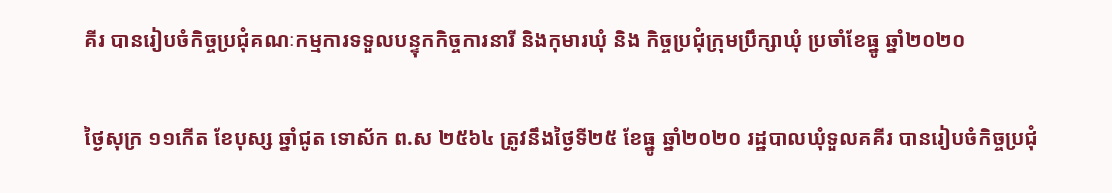គីរ បានរៀបចំកិច្ចប្រជុំគណៈកម្មការទទួលបន្ទុកកិច្ចការនារី និងកុមារឃុំ និង កិច្ចប្រជុំក្រុមប្រឹក្សាឃុំ ប្រចាំខែធ្នូ ឆ្នាំ២០២០

ថ្ងៃសុក្រ ១១កើត ខែបុស្ស ឆ្នាំជូត ទោស័ក ព.ស ២៥៦៤ ត្រូវនឹងថ្ងៃទី២៥ ខែធ្នូ ឆ្នាំ២០២០ រដ្ឋបាលឃុំទួលគគីរ បានរៀបចំកិច្ចប្រជុំ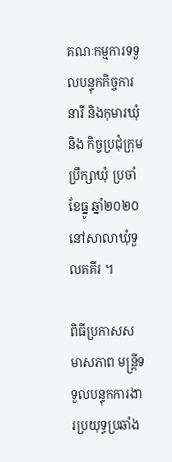គណៈកម្មការទទួលបន្ទុកកិច្ចការនារី និងកុមារឃុំ និង កិច្ចប្រជុំក្រុមប្រឹក្សាឃុំ ប្រចាំខែធ្នូ ឆ្នាំ២០២០ នៅសាលាឃុំទួលគគីរ ។

ពិធីប្រកាសសមាសភាព មន្រ្តីទទួលបន្ទុកការងារប្រយុទ្ធប្រឆាំង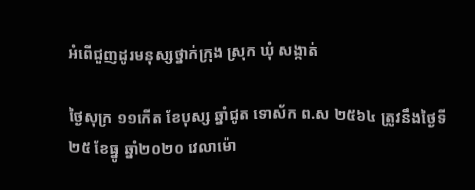អំពើជួញដូរមនុស្សថ្នាក់ក្រុង ស្រុក ឃុំ សង្កាត់

ថ្ងៃសុក្រ ១១កើត ខែបុស្ស ឆ្នាំជូត ទោស័ក ព.ស ២៥៦៤ ត្រូវនឹងថ្ងៃទី២៥ ខែធ្នូ ឆ្នាំ២០២០ វេលាម៉ោ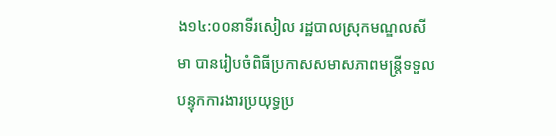ង១៤:០០នាទីរសៀល រដ្ឋបាលស្រុកមណ្ឌលសីមា បានរៀបចំពិធីប្រកាសសមាសភាពមន្ត្រីទទួលបន្ទុកការងារប្រយុទ្ធប្រ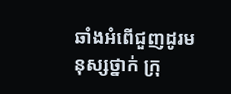ឆាំងអំពេីជួញដូរមនុស្សថ្នាក់ ក្រុ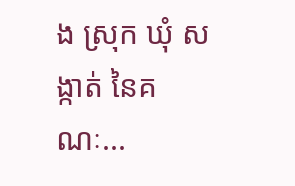ង ស្រុក ឃុំ សង្កាត់ នៃគណៈ...